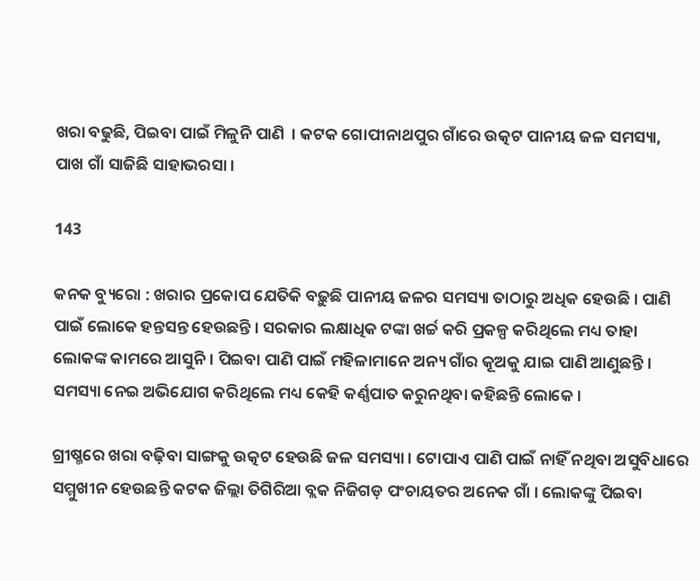ଖରା ବଢୁଛି, ପିଇବା ପାଇଁ ମିଳୁନି ପାଣି  । କଟକ ଗୋପୀନାଥପୁର ଗାଁରେ ଉତ୍କଟ ପାନୀୟ ଜଳ ସମସ୍ୟା, ପାଖ ଗାଁ ସାଜିଛି ସାହାଭରସା ।

143

କନକ ବ୍ୟୁରୋ : ଖରାର ପ୍ରକୋପ ଯେତିକି ବଢ଼ୁଛି ପାନୀୟ ଜଳର ସମସ୍ୟା ତାଠାରୁ ଅଧିକ ହେଉଛି । ପାଣି ପାଇଁ ଲୋକେ ହନ୍ତସନ୍ତ ହେଉଛନ୍ତି । ସରକାର ଲକ୍ଷାଧିକ ଟଙ୍କା ଖର୍ଚ୍ଚ କରି ପ୍ରକଳ୍ପ କରିଥିଲେ ମଧ୍ୟ ତାହା ଲୋକଙ୍କ କାମରେ ଆସୁନି । ପିଇବା ପାଣି ପାଇଁ ମହିଳାମାନେ ଅନ୍ୟ ଗାଁର କୂଅକୁ ଯାଇ ପାଣି ଆଣୁଛନ୍ତି । ସମସ୍ୟା ନେଇ ଅଭିଯୋଗ କରିଥିଲେ ମଧ୍ୟ କେହି କର୍ଣ୍ଣପାତ କରୁନଥିବା କହିଛନ୍ତି ଲୋକେ ।

ଗ୍ରୀଷ୍ମରେ ଖରା ବଢ଼ିବା ସାଙ୍ଗକୁ ଉତ୍କଟ ହେଉଛି ଜଳ ସମସ୍ୟା । ଟୋପାଏ ପାଣି ପାଇଁ ନାହିଁ ନଥିବା ଅସୁବିଧାରେ ସମ୍ମୁଖୀନ ହେଉଛନ୍ତି କଟକ ଜିଲ୍ଲା ତିଗିରିଆ ବ୍ଲକ ନିଜିଗଡ଼ ପଂଚାୟତର ଅନେକ ଗାଁ । ଲୋକଙ୍କୁ ପିଇବା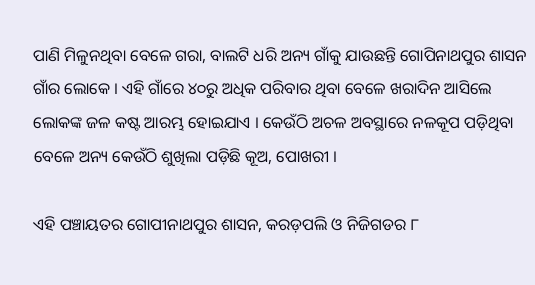ପାଣି ମିଳୁନଥିବା ବେଳେ ଗରା, ବାଲଟି ଧରି ଅନ୍ୟ ଗାଁକୁ ଯାଉଛନ୍ତି ଗୋପିନାଥପୁର ଶାସନ ଗାଁର ଲୋକେ । ଏହି ଗାଁରେ ୪୦ରୁ ଅଧିକ ପରିବାର ଥିବା ବେଳେ ଖରାଦିନ ଆସିଲେ ଲୋକଙ୍କ ଜଳ କଷ୍ଟ ଆରମ୍ଭ ହୋଇଯାଏ । କେଉଁଠି ଅଚଳ ଅବସ୍ଥାରେ ନଳକୂପ ପଡ଼ିଥିବା ବେଳେ ଅନ୍ୟ କେଉଁଠି ଶୁଖିଲା ପଡ଼ିଛି କୂଅ, ପୋଖରୀ ।

ଏହି ପଞ୍ଚାୟତର ଗୋପୀନାଥପୁର ଶାସନ, କରଡ଼ପଲି ଓ ନିଜିଗଡର ୮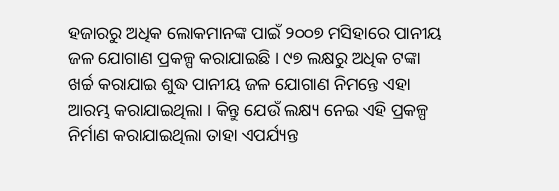ହଜାରରୁ ଅଧିକ ଲୋକମାନଙ୍କ ପାଇଁ ୨୦୦୭ ମସିହାରେ ପାନୀୟ ଜଳ ଯୋଗାଣ ପ୍ରକଳ୍ପ କରାଯାଇଛି । ୯୭ ଲକ୍ଷରୁ ଅଧିକ ଟଙ୍କା ଖର୍ଚ୍ଚ କରାଯାଇ ଶୁଦ୍ଧ ପାନୀୟ ଜଳ ଯୋଗାଣ ନିମନ୍ତେ ଏହା ଆରମ୍ଭ କରାଯାଇଥିଲା । କିନ୍ତୁ ଯେଉଁ ଲକ୍ଷ୍ୟ ନେଇ ଏହି ପ୍ରକଳ୍ପ ନିର୍ମାଣ କରାଯାଇଥିଲା ତାହା ଏପର୍ଯ୍ୟନ୍ତ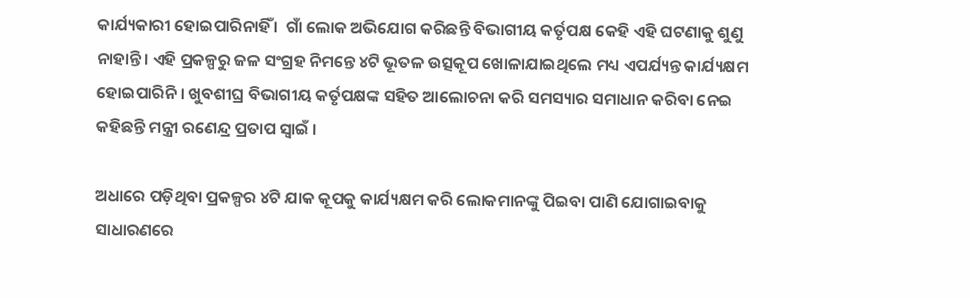କାର୍ଯ୍ୟକାରୀ ହୋଇପାରିନାହିଁ ।  ଗାଁ ଲୋକ ଅଭିଯୋଗ କରିଛନ୍ତି ବିଭାଗୀୟ କର୍ତୃପକ୍ଷ କେହି ଏହି ଘଟଣାକୁ ଶୁଣୁ ନାହାନ୍ତି । ଏହି ପ୍ରକଳ୍ପରୁ ଜଳ ସଂଗ୍ରହ ନିମନ୍ତେ ୪ଟି ଭୂତଳ ଉତ୍ସକୂପ ଖୋଳାଯାଇଥିଲେ ମଧ୍ୟ ଏପର୍ଯ୍ୟନ୍ତ କାର୍ଯ୍ୟକ୍ଷମ ହୋଇପାରିନି । ଖୁବଶୀଘ୍ର ବିଭାଗୀୟ କର୍ତୃପକ୍ଷଙ୍କ ସହିତ ଆଲୋଚନା କରି ସମସ୍ୟାର ସମାଧାନ କରିବା ନେଇ କହିଛନ୍ତି ମନ୍ତ୍ରୀ ରଣେନ୍ଦ୍ର ପ୍ରତାପ ସ୍ୱାଇଁ ।

ଅଧାରେ ପଡ଼ିଥିବା ପ୍ରକଳ୍ପର ୪ଟି ଯାକ କୂପକୁ କାର୍ଯ୍ୟକ୍ଷମ କରି ଲୋକମାନଙ୍କୁ ପିଇବା ପାଣି ଯୋଗାଇବାକୁ ସାଧାରଣରେ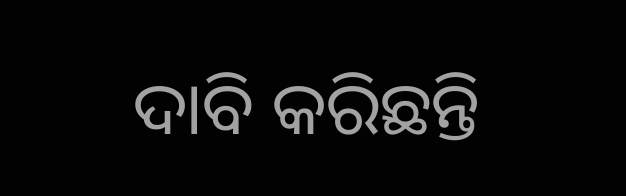ଦାବି କରିଛନ୍ତି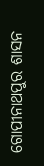ଗୋପୀନାଥପୁର ଶାସନ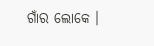ଗାଁର ଲୋକେ ।